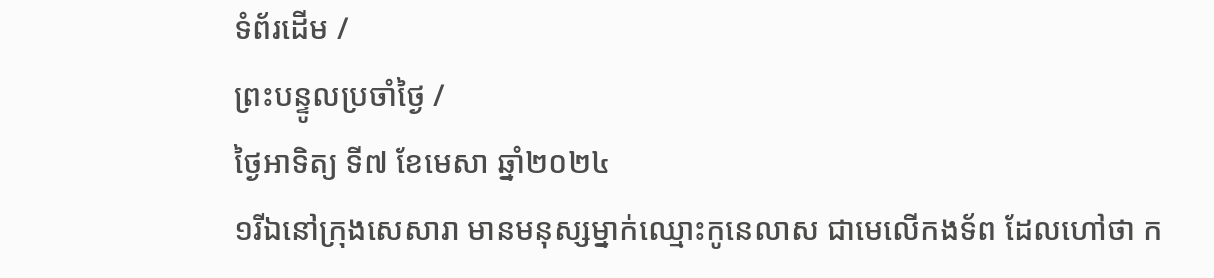ទំព័រដើម /
ព្រះបន្ទូលប្រចាំថ្ងៃ /
ថ្ងៃអាទិត្យ ទី៧ ខែមេសា ឆ្នាំ២០២៤
១រីឯនៅក្រុងសេសារា មានមនុស្សម្នាក់ឈ្មោះកូនេលាស ជាមេលើកងទ័ព ដែលហៅថា ក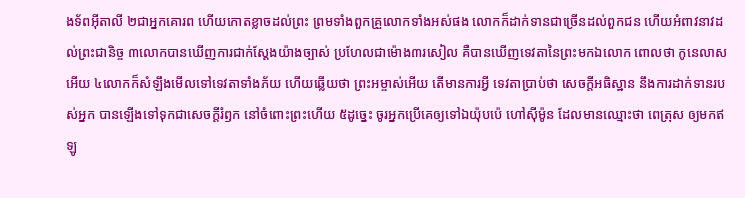ងទ័ពអ៊ីតាលី ២ជាអ្នកគោរព ហើយកោតខ្លាចដល់ព្រះ ព្រមទាំងពួកគ្រួលោកទាំងអស់ផង លោកក៏ដាក់ទានជាច្រើនដល់ពួកជន ហើយអំពាវនាវដល់ព្រះជានិច្ច ៣លោកបានឃើញការជាក់ស្តែងយ៉ាងច្បាស់ ប្រហែលជាម៉ោង៣រសៀល គឺបានឃើញទេវតានៃព្រះមកឯលោក ពោលថា កូនេលាសអើយ ៤លោកក៏សំឡឹងមើលទៅទេវតាទាំងភ័យ ហើយឆ្លើយថា ព្រះអម្ចាស់អើយ តើមានការអ្វី ទេវតាប្រាប់ថា សេចក្ដីអធិស្ឋាន នឹងការដាក់ទានរបស់អ្នក បានឡើងទៅទុកជាសេចក្ដីរំឭក នៅចំពោះព្រះហើយ ៥ដូច្នេះ ចូរអ្នកប្រើគេឲ្យទៅឯយ៉ុបប៉េ ហៅស៊ីម៉ូន ដែលមានឈ្មោះថា ពេត្រុស ឲ្យមកឥឡូ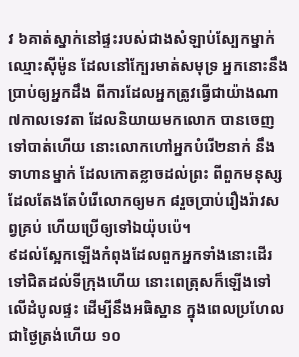វ ៦គាត់ស្នាក់នៅផ្ទះរបស់ជាងសំឡាប់ស្បែកម្នាក់ ឈ្មោះស៊ីម៉ូន ដែលនៅក្បែរមាត់សមុទ្រ អ្នកនោះនឹងប្រាប់ឲ្យអ្នកដឹង ពីការដែលអ្នកត្រូវធ្វើជាយ៉ាងណា ៧កាលទេវតា ដែលនិយាយមកលោក បានចេញទៅបាត់ហើយ នោះលោកហៅអ្នកបំរើ២នាក់ នឹងទាហានម្នាក់ ដែលកោតខ្លាចដល់ព្រះ ពីពួកមនុស្សដែលតែងតែបំរើលោកឲ្យមក ៨រួចប្រាប់រឿងរ៉ាវសព្វគ្រប់ ហើយប្រើឲ្យទៅឯយ៉ុបប៉េ។
៩ដល់ស្អែកឡើងកំពុងដែលពួកអ្នកទាំងនោះដើរទៅជិតដល់ទីក្រុងហើយ នោះពេត្រុសក៏ឡើងទៅលើដំបូលផ្ទះ ដើម្បីនឹងអធិស្ឋាន ក្នុងពេលប្រហែលជាថ្ងៃត្រង់ហើយ ១០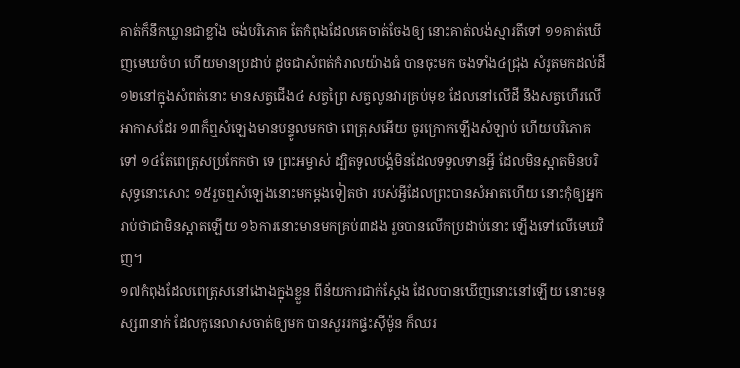គាត់ក៏នឹកឃ្លានជាខ្លាំង ចង់បរិភោគ តែកំពុងដែលគេចាត់ចែងឲ្យ នោះគាត់លង់ស្មារតីទៅ ១១គាត់ឃើញមេឃចំហ ហើយមានប្រដាប់ ដូចជាសំពត់កំរាលយ៉ាងធំ បានចុះមក ចងទាំង៤ជ្រុង សំរូតមកដល់ដី ១២នៅក្នុងសំពត់នោះ មានសត្វជើង៤ សត្វព្រៃ សត្វលូនវារគ្រប់មុខ ដែលនៅលើដី នឹងសត្វហើរលើអាកាសដែរ ១៣ក៏ឮសំឡេងមានបន្ទូលមកថា ពេត្រុសអើយ ចូរក្រោកឡើងសំឡាប់ ហើយបរិភោគទៅ ១៤តែពេត្រុសប្រកែកថា ទេ ព្រះអម្ចាស់ ដ្បិតទូលបង្គំមិនដែលទទួលទានអ្វី ដែលមិនស្អាតមិនបរិសុទ្ធនោះសោះ ១៥រួចឮសំឡេងនោះមកម្តងទៀតថា របស់អ្វីដែលព្រះបានសំអាតហើយ នោះកុំឲ្យអ្នករាប់ថាជាមិនស្អាតឡើយ ១៦ការនោះមានមកគ្រប់៣ដង រួចបានលើកប្រដាប់នោះ ឡើងទៅលើមេឃវិញ។
១៧កំពុងដែលពេត្រុសនៅងោងក្នុងខ្លួន ពីន័យការជាក់ស្តែង ដែលបានឃើញនោះនៅឡើយ នោះមនុស្ស៣នាក់ ដែលកូនេលាសចាត់ឲ្យមក បានសួររកផ្ទះស៊ីម៉ូន ក៏ឈរ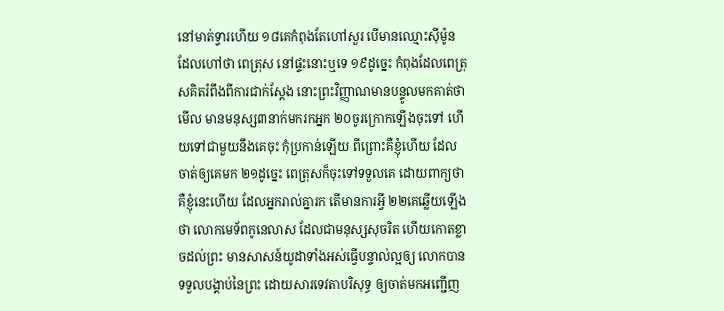នៅមាត់ទ្វារហើយ ១៨គេកំពុងតែហៅសួរ បើមានឈ្មោះស៊ីម៉ូន ដែលហៅថា ពេត្រុស នៅផ្ទះនោះឬទេ ១៩ដូច្នេះ កំពុងដែលពេត្រុសគិតរំពឹងពីការជាក់ស្តែង នោះព្រះវិញ្ញាណមានបន្ទូលមកគាត់ថា មើល មានមនុស្ស៣នាក់មករកអ្នក ២០ចូរក្រោកឡើងចុះទៅ ហើយទៅជាមួយនឹងគេចុះ កុំប្រកាន់ឡើយ ពីព្រោះគឺខ្ញុំហើយ ដែលចាត់ឲ្យគេមក ២១ដូច្នេះ ពេត្រុសក៏ចុះទៅទទួលគេ ដោយពាក្យថា គឺខ្ញុំនេះហើយ ដែលអ្នករាល់គ្នារក តើមានការអ្វី ២២គេឆ្លើយឡើងថា លោកមេទ័ពកូនេលាស ដែលជាមនុស្សសុចរិត ហើយកោតខ្លាចដល់ព្រះ មានសាសន៍យូដាទាំងអស់ធ្វើបន្ទាល់ល្អឲ្យ លោកបានទទួលបង្គាប់នៃព្រះ ដោយសារទេវតាបរិសុទ្ធ ឲ្យចាត់មកអញ្ជើញ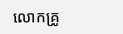លោកគ្រូ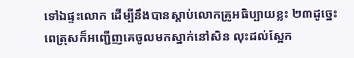ទៅឯផ្ទះលោក ដើម្បីនឹងបានស្តាប់លោកគ្រូអធិប្បាយខ្លះ ២៣ដូច្នេះ ពេត្រុសក៏អញ្ជើញគេចូលមកស្នាក់នៅសិន លុះដល់ស្អែក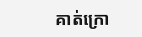គាត់ក្រោ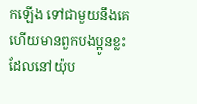កឡើង ទៅជាមួយនឹងគេ ហើយមានពួកបងប្អូនខ្លះ ដែលនៅយ៉ុប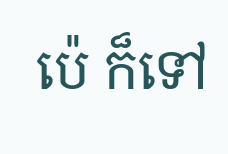ប៉េ ក៏ទៅ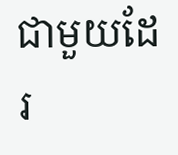ជាមួយដែរ